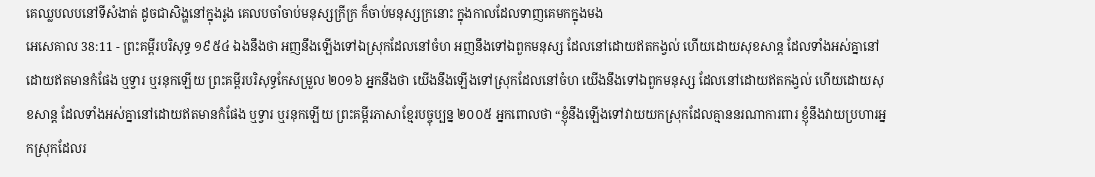គេឈ្លបលបនៅទីសំងាត់ ដូចជាសិង្ហនៅក្នុងរូង គេលបចាំចាប់មនុស្សក្រីក្រ ក៏ចាប់មនុស្សក្រនោះ ក្នុងកាលដែលទាញគេមកក្នុងមង
អេសេគាល 38:11 - ព្រះគម្ពីរបរិសុទ្ធ ១៩៥៤ ឯងនឹងថា អញនឹងឡើងទៅឯស្រុកដែលនៅចំហ អញនឹងទៅឯពួកមនុស្ស ដែលនៅដោយឥតកង្វល់ ហើយដោយសុខសាន្ត ដែលទាំងអស់គ្នានៅដោយឥតមានកំផែង ឬទ្វារ ឬរនុកឡើយ ព្រះគម្ពីរបរិសុទ្ធកែសម្រួល ២០១៦ អ្នកនឹងថា យើងនឹងឡើងទៅស្រុកដែលនៅចំហ យើងនឹងទៅឯពួកមនុស្ស ដែលនៅដោយឥតកង្វល់ ហើយដោយសុខសាន្ត ដែលទាំងអស់គ្នានៅដោយឥតមានកំផែង ឬទ្វារ ឬរនុកឡើយ ព្រះគម្ពីរភាសាខ្មែរបច្ចុប្បន្ន ២០០៥ អ្នកពោលថា “ខ្ញុំនឹងឡើងទៅវាយយកស្រុកដែលគ្មាននរណាការពារ ខ្ញុំនឹងវាយប្រហារអ្នកស្រុកដែលរ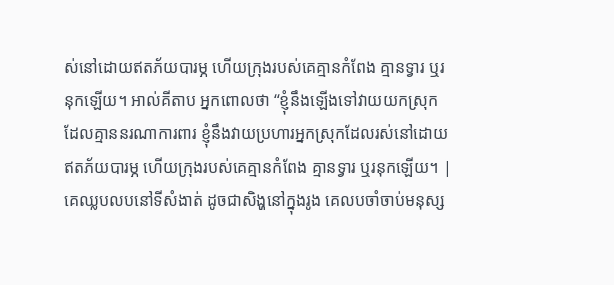ស់នៅដោយឥតភ័យបារម្ភ ហើយក្រុងរបស់គេគ្មានកំពែង គ្មានទ្វារ ឬរនុកឡើយ។ អាល់គីតាប អ្នកពោលថា “ខ្ញុំនឹងឡើងទៅវាយយកស្រុកដែលគ្មាននរណាការពារ ខ្ញុំនឹងវាយប្រហារអ្នកស្រុកដែលរស់នៅដោយឥតភ័យបារម្ភ ហើយក្រុងរបស់គេគ្មានកំពែង គ្មានទ្វារ ឬរនុកឡើយ។ |
គេឈ្លបលបនៅទីសំងាត់ ដូចជាសិង្ហនៅក្នុងរូង គេលបចាំចាប់មនុស្ស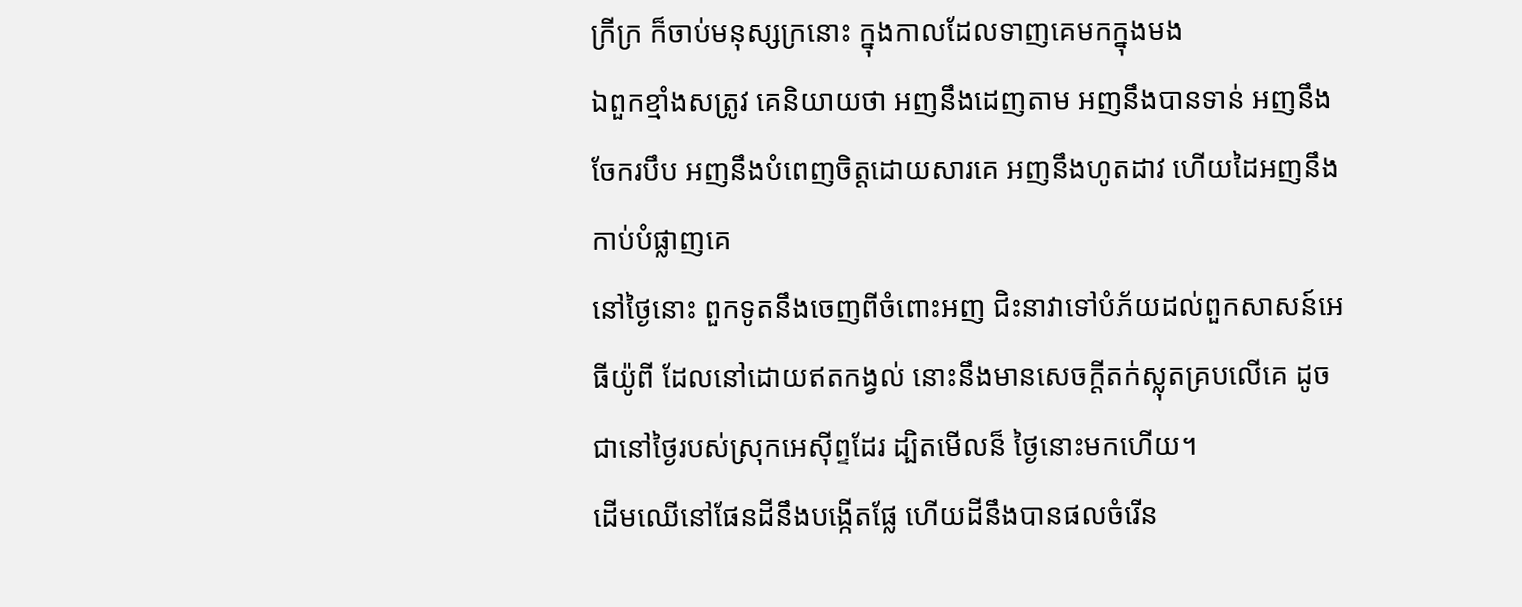ក្រីក្រ ក៏ចាប់មនុស្សក្រនោះ ក្នុងកាលដែលទាញគេមកក្នុងមង
ឯពួកខ្មាំងសត្រូវ គេនិយាយថា អញនឹងដេញតាម អញនឹងបានទាន់ អញនឹងចែករបឹប អញនឹងបំពេញចិត្តដោយសារគេ អញនឹងហូតដាវ ហើយដៃអញនឹងកាប់បំផ្លាញគេ
នៅថ្ងៃនោះ ពួកទូតនឹងចេញពីចំពោះអញ ជិះនាវាទៅបំភ័យដល់ពួកសាសន៍អេធីយ៉ូពី ដែលនៅដោយឥតកង្វល់ នោះនឹងមានសេចក្ដីតក់ស្លុតគ្របលើគេ ដូចជានៅថ្ងៃរបស់ស្រុកអេស៊ីព្ទដែរ ដ្បិតមើលន៏ ថ្ងៃនោះមកហើយ។
ដើមឈើនៅផែនដីនឹងបង្កើតផ្លែ ហើយដីនឹងបានផលចំរើន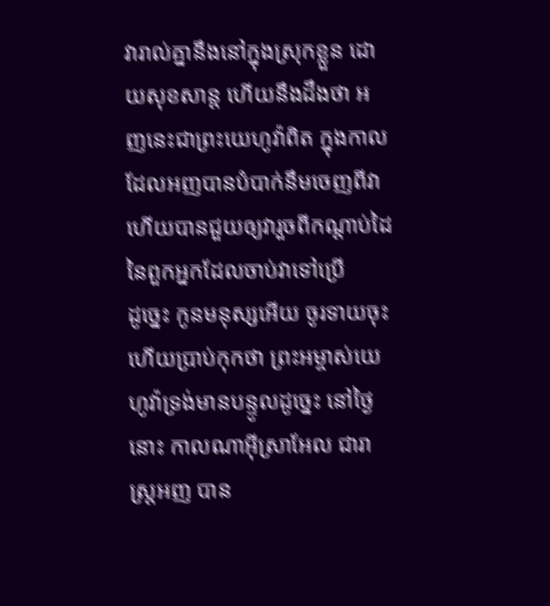វារាល់គ្នានឹងនៅក្នុងស្រុកខ្លួន ដោយសុខសាន្ត ហើយនឹងដឹងថា អញនេះជាព្រះយេហូវ៉ាពិត ក្នុងកាលដែលអញបានបំបាក់នឹមចេញពីវា ហើយបានជួយឲ្យវារួចពីកណ្តាប់ដៃនៃពួកអ្នកដែលចាប់វាទៅប្រើ
ដូច្នេះ កូនមនុស្សអើយ ចូរទាយចុះ ហើយប្រាប់កុកថា ព្រះអម្ចាស់យេហូវ៉ាទ្រង់មានបន្ទូលដូច្នេះ នៅថ្ងៃនោះ កាលណាអ៊ីស្រាអែល ជារាស្ត្រអញ បាន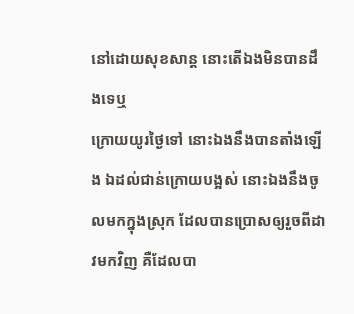នៅដោយសុខសាន្ត នោះតើឯងមិនបានដឹងទេឬ
ក្រោយយូរថ្ងៃទៅ នោះឯងនឹងបានតាំងឡើង ឯដល់ជាន់ក្រោយបង្អស់ នោះឯងនឹងចូលមកក្នុងស្រុក ដែលបានប្រោសឲ្យរួចពីដាវមកវិញ គឺដែលបា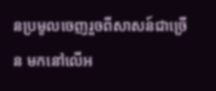នប្រមូលចេញរួចពីសាសន៍ជាច្រើន មកនៅលើអ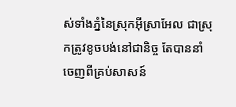ស់ទាំងភ្នំនៃស្រុកអ៊ីស្រាអែល ជាស្រុកត្រូវខូចបង់នៅជានិច្ច តែបាននាំចេញពីគ្រប់សាសន៍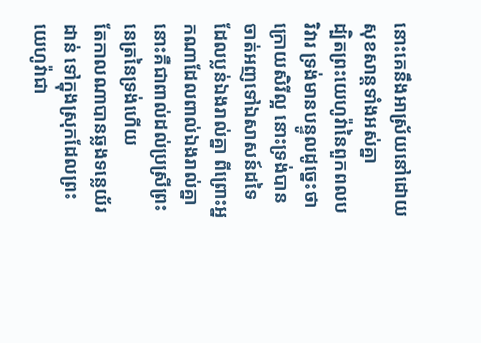នោះគេនឹងអាស្រ័យនៅដោយសុខសាន្តទាំងអស់គ្នា
ដ្បិតព្រះយេហូវ៉ានៃពួកពលបរិវារ ទ្រង់មានបន្ទូលដូច្នេះថា ក្រោយសិរីល្អ នោះទ្រង់បានចាត់អញទៅឯសាសន៍ដទៃ ដែលប្លន់ឯងរាល់គ្នា ពីព្រោះអ្នកណាដែលពាល់ឯងរាល់គ្នា នោះគឺជាពាល់ដល់ប្រស្រីព្រះនេត្រនៃទ្រង់ហើយ
តែកាលណាបានឆ្លងទន្លេយ័រដាន់ ទៅក្នុងស្រុកដែលព្រះយេហូវ៉ាជា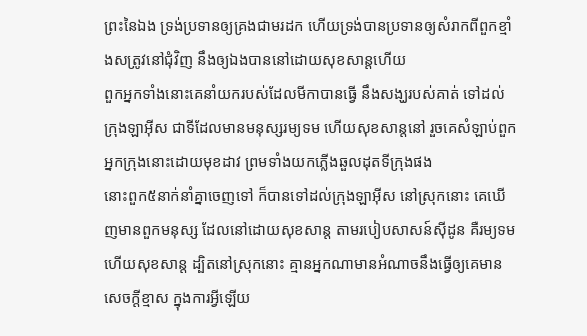ព្រះនៃឯង ទ្រង់ប្រទានឲ្យគ្រងជាមរដក ហើយទ្រង់បានប្រទានឲ្យសំរាកពីពួកខ្មាំងសត្រូវនៅជុំវិញ នឹងឲ្យឯងបាននៅដោយសុខសាន្តហើយ
ពួកអ្នកទាំងនោះគេនាំយករបស់ដែលមីកាបានធ្វើ នឹងសង្ឃរបស់គាត់ ទៅដល់ក្រុងឡាអ៊ីស ជាទីដែលមានមនុស្សរម្យទម ហើយសុខសាន្តនៅ រួចគេសំឡាប់ពួកអ្នកក្រុងនោះដោយមុខដាវ ព្រមទាំងយកភ្លើងឆួលដុតទីក្រុងផង
នោះពួក៥នាក់នាំគ្នាចេញទៅ ក៏បានទៅដល់ក្រុងឡាអ៊ីស នៅស្រុកនោះ គេឃើញមានពួកមនុស្ស ដែលនៅដោយសុខសាន្ត តាមរបៀបសាសន៍ស៊ីដូន គឺរម្យទម ហើយសុខសាន្ត ដ្បិតនៅស្រុកនោះ គ្មានអ្នកណាមានអំណាចនឹងធ្វើឲ្យគេមានសេចក្ដីខ្មាស ក្នុងការអ្វីឡើយ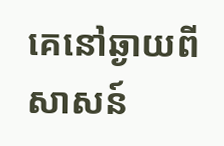គេនៅឆ្ងាយពីសាសន៍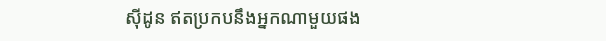ស៊ីដូន ឥតប្រកបនឹងអ្នកណាមួយផង